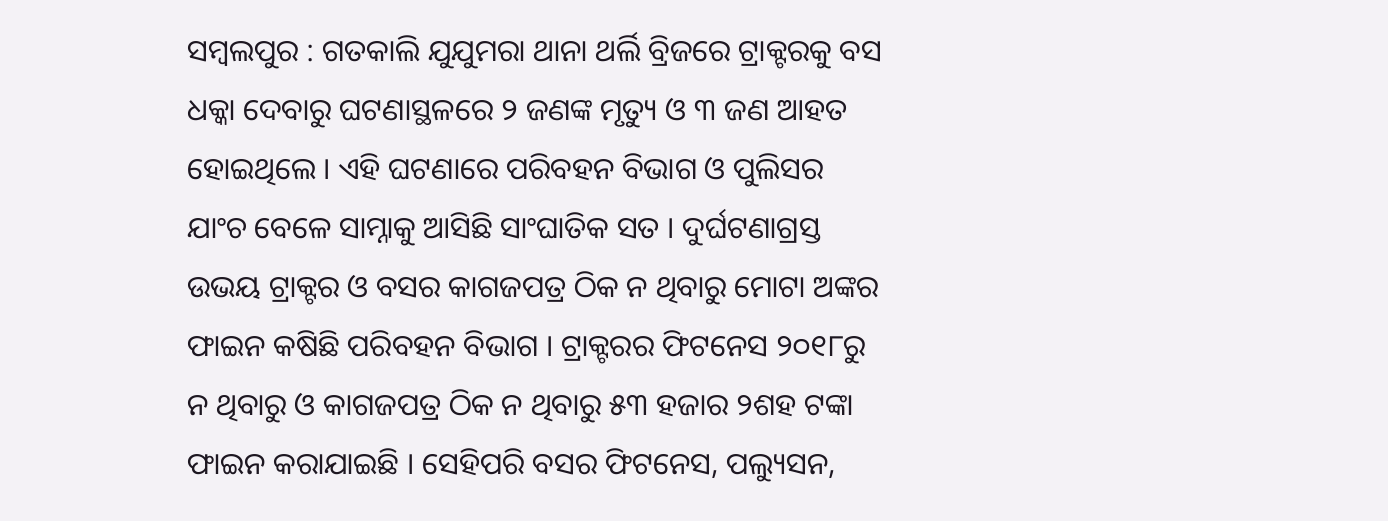ସମ୍ବଲପୁର : ଗତକାଲି ଯୁଯୁମରା ଥାନା ଥର୍ଲି ବ୍ରିଜରେ ଟ୍ରାକ୍ଟରକୁ ବସ ଧକ୍କା ଦେବାରୁ ଘଟଣାସ୍ଥଳରେ ୨ ଜଣଙ୍କ ମୃତ୍ୟୁ ଓ ୩ ଜଣ ଆହତ ହୋଇଥିଲେ । ଏହି ଘଟଣାରେ ପରିବହନ ବିଭାଗ ଓ ପୁଲିସର ଯାଂଚ ବେଳେ ସାମ୍ନାକୁ ଆସିଛି ସାଂଘାତିକ ସତ । ଦୁର୍ଘଟଣାଗ୍ରସ୍ତ ଉଭୟ ଟ୍ରାକ୍ଟର ଓ ବସର କାଗଜପତ୍ର ଠିକ ନ ଥିବାରୁ ମୋଟା ଅଙ୍କର ଫାଇନ କଷିଛି ପରିବହନ ବିଭାଗ । ଟ୍ରାକ୍ଟରର ଫିଟନେସ ୨୦୧୮ରୁ ନ ଥିବାରୁ ଓ କାଗଜପତ୍ର ଠିକ ନ ଥିବାରୁ ୫୩ ହଜାର ୨ଶହ ଟଙ୍କା ଫାଇନ କରାଯାଇଛି । ସେହିପରି ବସର ଫିଟନେସ, ପଲ୍ୟୁସନ,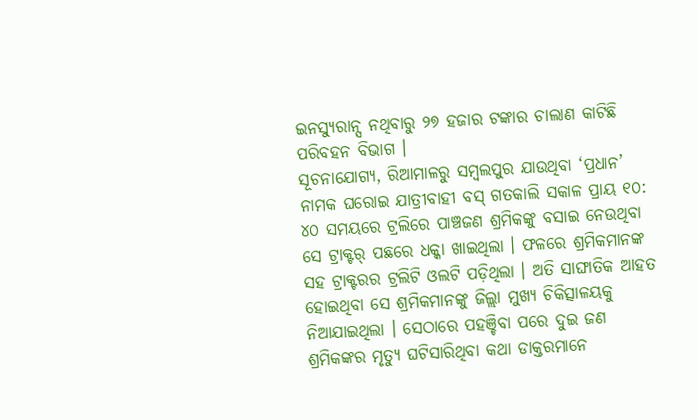ଇନସ୍ୟୁରାନ୍ସ ନଥିବାରୁ ୨୭ ହଜାର ଟଙ୍କାର ଚାଲାଣ କାଟିଛି ପରିବହନ ବିଭାଗ ।
ସୂଚନାଯୋଗ୍ୟ, ରିଆମାଳରୁ ସମ୍ବଲପୁର ଯାଉଥିବା ‘ପ୍ରଧାନ’ ନାମକ ଘରୋଇ ଯାତ୍ରୀବାହୀ ବସ୍ ଗତକାଲି ସକାଳ ପ୍ରାୟ ୧୦: ୪୦ ସମୟରେ ଟ୍ରଲିରେ ପାଞ୍ଚଜଣ ଶ୍ରମିକଙ୍କୁ ବସାଇ ନେଉଥିବା ସେ ଟ୍ରାକ୍ଟର୍ ପଛରେ ଧକ୍କା ଖାଇଥିଲା । ଫଳରେ ଶ୍ରମିକମାନଙ୍କ ସହ ଟ୍ରାକ୍ଟରର ଟ୍ରଲିଟି ଓଲଟି ପଡ଼ିଥିଲା । ଅତି ସାଙ୍ଘାତିକ ଆହତ ହୋଇଥିବା ସେ ଶ୍ରମିକମାନଙ୍କୁ ଜିଲ୍ଲା ମୁଖ୍ୟ ଚିକିତ୍ସାଳୟକୁ ନିଆଯାଇଥିଲା । ସେଠାରେ ପହଞ୍ଚିବା ପରେ ଦୁଇ ଜଣ ଶ୍ରମିକଙ୍କର ମୃତ୍ୟୁ ଘଟିସାରିଥିବା କଥା ଡାକ୍ତରମାନେ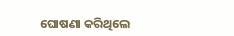ଘୋଷଣା କରିଥିଲେ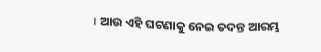। ଆଉ ଏହି ଘଟଣାକୁ ନେଇ ତଦନ୍ତ ଆରମ୍ଭ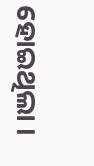ହୋଇଥିଲା ।